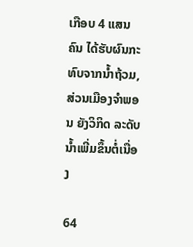ເກືອບ 4 ແສນຄົນ ໄດ້ຮັບຜົນກະທົບຈາກນ້ຳຖ້ວມ,  ສ່ວນເມືອງຈຳພອນ ຍັງວິກິດ ລະດັບນໍ້າເພີ່ມຂຶ້ນຕໍ່ເນື່ອງ

64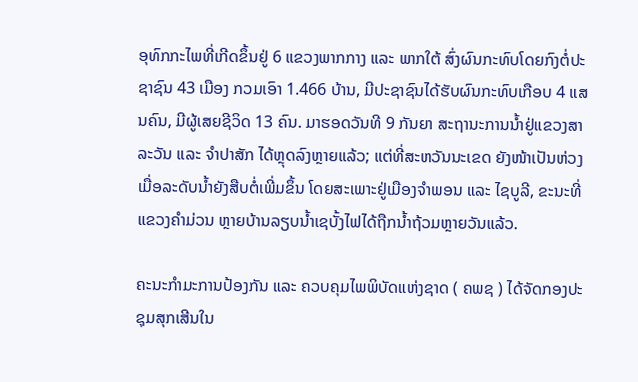ອຸທົກກະໄພທີ່ເກີດຂຶ້ນຢູ່ 6 ແຂວງພາກກາງ ແລະ ພາກໃຕ້ ສົ່ງຜົນກະທົບໂດຍກົງຕໍ່ປະຊາຊົນ 43 ເມືອງ ກວມເອົາ 1.466 ບ້ານ, ມີປະຊາຊົນໄດ້ຮັບຜົນກະທົບເກືອບ 4 ແສນຄົນ, ມີຜູ້ເສຍຊີວິດ 13 ຄົນ. ມາຮອດວັນທີ 9 ກັນຍາ ສະຖານະການນໍ້າຢູ່ແຂວງສາລະວັນ ແລະ ຈຳປາສັກ ໄດ້ຫຼຸດລົງຫຼາຍແລ້ວ; ແຕ່ທີ່ສະຫວັນນະເຂດ ຍັງໜ້າເປັນຫ່ວງເມື່ອລະດັບນໍ້າຍັງສືບຕໍ່ເພີ່ມຂຶ້ນ ໂດຍສະເພາະຢູ່ເມືອງຈຳພອນ ແລະ ໄຊບູລີ, ຂະນະທີ່ແຂວງຄຳມ່ວນ ຫຼາຍບ້ານລຽບນໍ້າເຊບັ້ງໄຟໄດ້ຖືກນໍ້າຖ້ວມຫຼາຍວັນແລ້ວ.

ຄະນະກໍາມະການປ້ອງກັນ ແລະ ຄວບຄຸມໄພພິບັດແຫ່ງຊາດ ( ຄພຊ ) ໄດ້ຈັດກອງປະຊຸມສຸກເສີນໃນ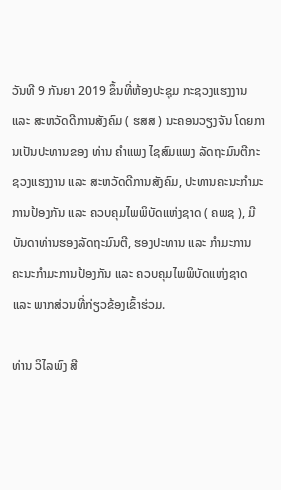ວັນທີ 9 ກັນຍາ 2019 ຂຶ້ນທີ່ຫ້ອງປະຊຸມ ກະຊວງແຮງງານ ແລະ ສະຫວັດດີການສັງຄົມ ( ຮສສ ) ນະຄອນວຽງຈັນ ໂດຍການເປັນປະທານຂອງ ທ່ານ ຄໍາແພງ ໄຊສົມແພງ ລັດຖະມົນຕີກະຊວງແຮງງານ ແລະ ສະຫວັດດີການສັງຄົມ, ປະທານຄະນະກໍາມະການປ້ອງກັນ ແລະ ຄວບຄຸມໄພພິບັດແຫ່ງຊາດ ( ຄພຊ ), ມີບັນດາທ່ານຮອງລັດຖະມົນຕີ, ຮອງປະທານ ແລະ ກໍາມະການ ຄະນະກໍາມະການປ້ອງກັນ ແລະ ຄວບຄຸມໄພພິບັດແຫ່ງຊາດ ແລະ ພາກສ່ວນທີ່ກ່ຽວຂ້ອງເຂົ້າຮ່ວມ.

ທ່ານ ວິໄລພົງ ສີ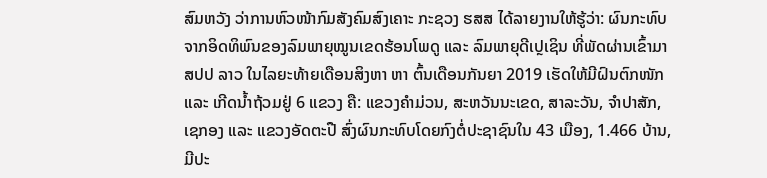ສົມຫວັງ ວ່າການຫົວໜ້າກົມສັງຄົມສົງເຄາະ ກະຊວງ ຮສສ ໄດ້ລາຍງານໃຫ້ຮູ້ວ່າ: ຜົນກະທົບຈາກອິດທິພົນຂອງລົມພາຍຸໝູນເຂດຮ້ອນໂພດູ ແລະ ລົມພາຍຸດີເປຼເຊິນ ທີ່ພັດຜ່ານເຂົ້າມາ ສປປ ລາວ ໃນໄລຍະທ້າຍເດືອນສິງຫາ ຫາ ຕົ້ນເດືອນກັນຍາ 2019 ເຮັດໃຫ້ມີຝົນຕົກໜັກ ແລະ ເກີດນໍ້າຖ້ວມຢູ່ 6 ແຂວງ ຄື: ແຂວງຄຳມ່ວນ, ສະຫວັນນະເຂດ, ສາລະວັນ, ຈຳປາສັກ, ເຊກອງ ແລະ ແຂວງອັດຕະປື ສົ່ງຜົນກະທົບໂດຍກົງຕໍ່ປະຊາຊົນໃນ 43 ເມືອງ, 1.466 ບ້ານ, ມີປະ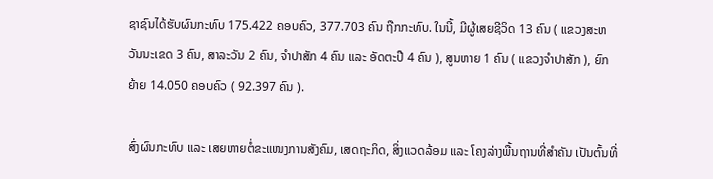ຊາຊົນໄດ້ຮັບຜົນກະທົບ 175.422 ຄອບຄົວ, 377.703 ຄົນ ຖືກກະທົບ. ໃນນີ້, ມີຜູ້ເສຍຊີວິດ 13 ຄົນ ( ແຂວງສະຫວັນນະເຂດ 3 ຄົນ, ສາລະວັນ 2 ຄົນ, ຈໍາປາສັກ 4 ຄົນ ແລະ ອັດຕະປື 4 ຄົນ ), ສູນຫາຍ 1 ຄົນ ( ແຂວງຈໍາປາສັກ ), ຍົກຍ້າຍ 14.050 ຄອບຄົວ ( 92.397 ຄົນ ).

ສົ່ງຜົນກະທົບ ແລະ ເສຍຫາຍຕໍ່ຂະແໜງການສັງຄົມ, ເສດຖະກິດ, ສິ່ງແວດລ້ອມ ແລະ ໂຄງລ່າງພື້ນຖານທີ່ສໍາຄັນ ເປັນຕົ້ນທີ່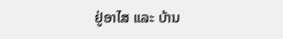ຢູ່ອາໄສ ແລະ ບ້ານ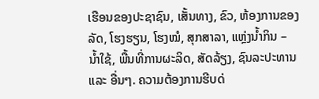ເຮືອນຂອງປະຊາຊົນ, ເສັ້ນທາງ, ຂົວ, ຫ້ອງການຂອງລັດ, ໂຮງຮຽນ, ໂຮງໝໍ, ສຸກສາລາ, ແຫຼ່ງນໍ້າກິນ – ນໍ້າໃຊ້, ພື້ນທີ່ການຜະລິດ, ສັດລ້ຽງ, ຊົນລະປະທານ ແລະ ອື່ນໆ. ຄວາມຕ້ອງການຮີບດ່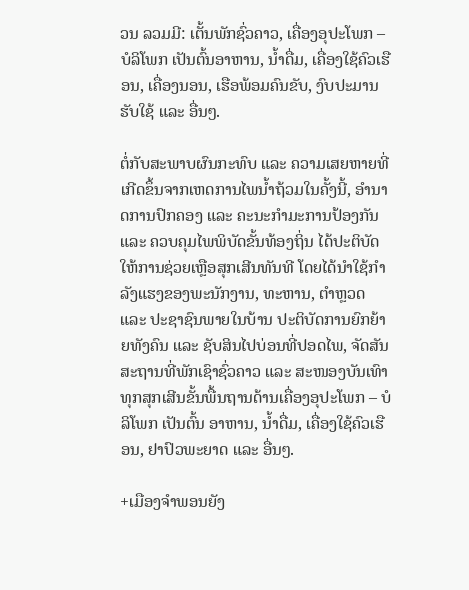ວນ ລວມມີ: ເຕັ້ນພັກຊົ່ວຄາວ, ເຄື່ອງອຸປະໂພກ – ບໍລິໂພກ ເປັນຕົ້ນອາຫານ, ນໍ້າດື່ມ, ເຄື່ອງໃຊ້ຄົວເຮືອນ, ເຄື່ອງນອນ, ເຮືອພ້ອມຄົນຂັບ, ງົບປະມານຮັບໃຊ້ ແລະ ອື່ນໆ.

ຕໍ່ກັບສະພາບຜົນກະທົບ ແລະ ຄວາມເສຍຫາຍທີ່ເກີດຂຶ້ນຈາກເຫດການໄພນໍ້າຖ້ວມໃນຄັ້ງນີ້, ອໍານາດການປົກຄອງ ແລະ ຄະນະກໍາມະການປ້ອງກັນ ແລະ ຄວບຄຸມໄພພິບັດຂັ້ນທ້ອງຖິ່ນ ໄດ້ປະຕິບັດໃຫ້ການຊ່ວຍເຫຼືອສຸກເສີນທັນທີ ໂດຍໄດ້ນໍາໃຊ້ກໍາລັງແຮງຂອງພະນັກງານ, ທະຫານ, ຕໍາຫຼວດ ແລະ ປະຊາຊົນພາຍໃນບ້ານ ປະຕິບັດການຍົກຍ້າຍທັງຄົນ ແລະ ຊັບສິນໄປບ່ອນທີ່ປອດໄພ, ຈັດສັນສະຖານທີ່ພັກເຊົາຊົ່ວຄາວ ແລະ ສະໜອງບັນເທົາທຸກສຸກເສີນຂັ້ນພື້ນຖານດ້ານເຄື່ອງອຸປະໂພກ – ບໍລິໂພກ ເປັນຕົ້ນ ອາຫານ, ນໍ້າດື່ມ, ເຄື່ອງໃຊ້ຄົວເຮືອນ, ຢາປົວພະຍາດ ແລະ ອື່ນໆ.

+ເມືອງຈຳພອນຍັງ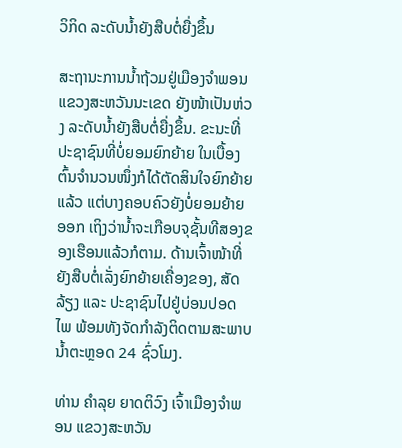ວິກິດ ລະດັບນໍ້າຍັງສືບຕໍ່ຍື່ງຂຶ້ນ

ສະຖານະການນ້ຳຖ້ວມຢູ່ເມືອງຈຳພອນ ແຂວງສະຫວັນນະເຂດ ຍັງໜ້າເປັນຫ່ວງ ລະດັບນ້ຳຍັງສືບຕໍ່ຍື່ງຂຶ້ນ. ຂະນະທີ່ປະຊາຊົນທີ່ບໍ່ຍອມຍົກຍ້າຍ ໃນເບື້ອງຕົ້ນຈຳນວນໜຶ່ງກໍໄດ້ຕັດສິນໃຈຍົກຍ້າຍແລ້ວ ແຕ່ບາງຄອບຄົວຍັງບໍ່ຍອມຍ້າຍອອກ ເຖິງວ່ານ້ຳຈະເກືອບຈຸຊັ້ນທີສອງຂອງເຮືອນແລ້ວກໍຕາມ. ດ້ານເຈົ້າໜ້າທີ່ຍັງສືບຕໍ່ເລັ່ງຍົກຍ້າຍເຄື່ອງຂອງ, ສັດລ້ຽງ ແລະ ປະຊາຊົນໄປຢູ່ບ່ອນປອດໄພ ພ້ອມທັງຈັດກຳລັງຕິດຕາມສະພາບນ້ຳຕະຫຼອດ 24 ຊົ່ວໂມງ.

ທ່ານ ຄຳລຸຍ ຍາດຕິວົງ ເຈົ້າເມືອງຈຳພອນ ແຂວງສະຫວັນ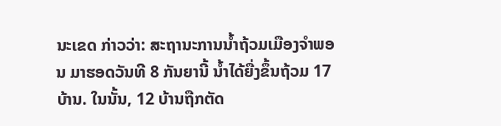ນະເຂດ ກ່າວວ່າ: ສະຖານະການນ້ຳຖ້ວມເມືອງຈຳພອນ ມາຮອດວັນທີ 8 ກັນຍານີ້ ນ້ຳໄດ້ຍື່ງຂຶ້ນຖ້ວມ 17 ບ້ານ. ໃນນັ້ນ, 12 ບ້ານຖືກຕັດ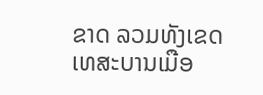ຂາດ ລວມທັງເຂດເທສະບານເມືອ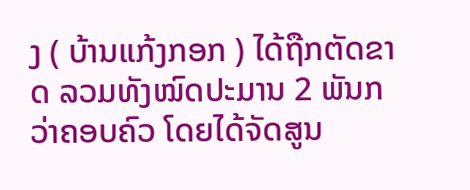ງ ( ບ້ານແກ້ງກອກ ) ໄດ້ຖືກຕັດຂາດ ລວມທັງໝົດປະມານ 2 ພັນກວ່າຄອບຄົວ ໂດຍໄດ້ຈັດສູນ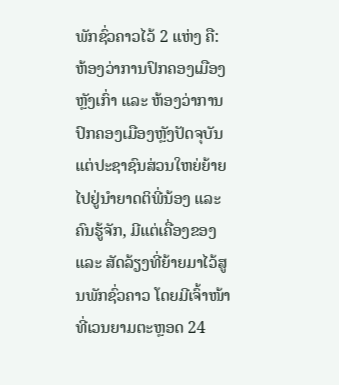ພັກຊົ່ວຄາວໄວ້ 2 ແຫ່ງ ຄື: ຫ້ອງວ່າການປົກຄອງເມືອງຫຼັງເກົ່າ ແລະ ຫ້ອງວ່າການປົກຄອງເມືອງຫຼັງປັດຈຸບັນ ແຕ່ປະຊາຊົນສ່ວນໃຫຍ່ຍ້າຍໄປຢູ່ນຳຍາດຕິພີ່ນ້ອງ ແລະ ຄົນຮູ້ຈັກ, ມີແຕ່ເຄື່ອງຂອງ ແລະ ສັດລ້ຽງທີ່ຍ້າຍມາໄວ້ສູນພັກຊົ່ວຄາວ ໂດຍມີເຈົ້າໜ້າທີ່ເວນຍາມຕະຫຼອດ 24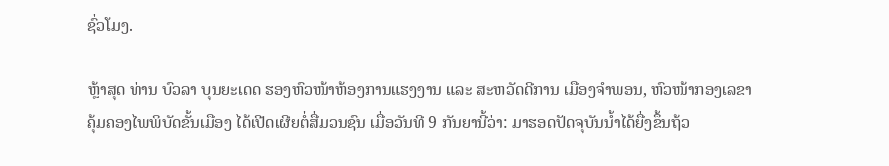ຊົ່ວໂມງ.

ຫຼ້າສຸດ ທ່ານ ບົວລາ ບຸນຍະເດດ ຮອງຫົວໜ້າຫ້ອງການແຮງງານ ແລະ ສະຫວັດດີການ ເມືອງຈຳພອນ, ຫົວໜ້າກອງເລຂາຄຸ້ມຄອງໄພພິບັດຂັ້ນເມືອງ ໄດ້ເປີດເຜີຍຕໍ່ສື່ມວນຊົນ ເມື່ອວັນທີ 9 ກັນຍານີ້ວ່າ: ມາຮອດປັດຈຸບັນນ້ຳໄດ້ຍື່ງຂຶ້ນຖ້ວ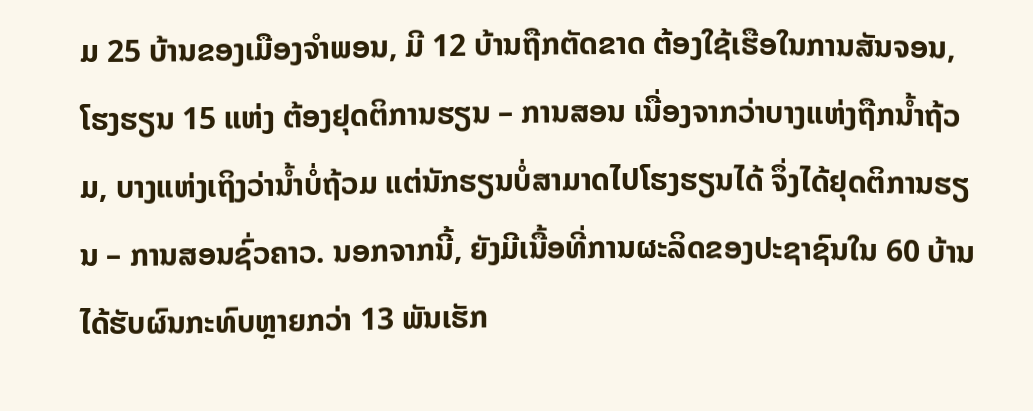ມ 25 ບ້ານຂອງເມືອງຈຳພອນ, ມີ 12 ບ້ານຖືກຕັດຂາດ ຕ້ອງໃຊ້ເຮືອໃນການສັນຈອນ, ໂຮງຮຽນ 15 ແຫ່ງ ຕ້ອງຢຸດຕິການຮຽນ – ການສອນ ເນື່ອງຈາກວ່າບາງແຫ່ງຖືກນໍ້າຖ້ວມ, ບາງແຫ່ງເຖິງວ່ານ້ຳບໍ່ຖ້ວມ ແຕ່ນັກຮຽນບໍ່ສາມາດໄປໂຮງຮຽນໄດ້ ຈຶ່ງໄດ້ຢຸດຕິການຮຽນ – ການສອນຊົ່ວຄາວ. ນອກຈາກນີ້, ຍັງມີເນື້ອທີ່ການຜະລິດຂອງປະຊາຊົນໃນ 60 ບ້ານ ໄດ້ຮັບຜົນກະທົບຫຼາຍກວ່າ 13 ພັນເຮັກ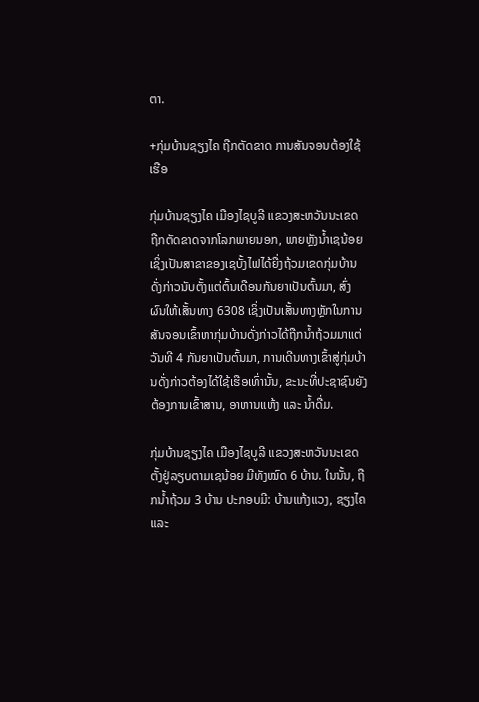ຕາ.

+ກຸ່ມບ້ານຊຽງໄຄ ຖືກຕັດຂາດ ການສັນຈອນຕ້ອງໃຊ້ເຮືອ

ກຸ່ມບ້ານຊຽງໄຄ ເມືອງໄຊບູລີ ແຂວງສະຫວັນນະເຂດ ຖືກຕັດຂາດຈາກໂລກພາຍນອກ, ພາຍຫຼັງນໍ້າເຊນ້ອຍ ເຊິ່ງເປັນສາຂາຂອງເຊບັ້ງໄຟໄດ້ຍື່ງຖ້ວມເຂດກຸ່ມບ້ານດັ່ງກ່າວນັບຕັ້ງແຕ່ຕົ້ນເດືອນກັນຍາເປັນຕົ້ນມາ, ສົ່ງຜົນໃຫ້ເສັ້ນທາງ 6308 ເຊິ່ງເປັນເສັ້ນທາງຫຼັກໃນການສັນຈອນເຂົ້າຫາກຸ່ມບ້ານດັ່ງກ່າວໄດ້ຖືກນ້ຳຖ້ວມມາແຕ່ວັນທີ 4 ກັນຍາເປັນຕົ້ນມາ, ການເດີນທາງເຂົ້າສູ່ກຸ່ມບ້ານດັ່ງກ່າວຕ້ອງໄດ້ໃຊ້ເຮືອເທົ່ານັ້ນ, ຂະນະທີ່ປະຊາຊົນຍັງຕ້ອງການເຂົ້າສານ, ອາຫານແຫ້ງ ແລະ ນ້ຳດື່ມ.

ກຸ່ມບ້ານຊຽງໄຄ ເມືອງໄຊບູລີ ແຂວງສະຫວັນນະເຂດ ຕັ້ງຢູ່ລຽບຕາມເຊນ້ອຍ ມີທັງໝົດ 6 ບ້ານ. ໃນນັ້ນ, ຖືກນ້ຳຖ້ວມ 3 ບ້ານ ປະກອບມີ: ບ້ານແກ້ງແວງ, ຊຽງໄຄ ແລະ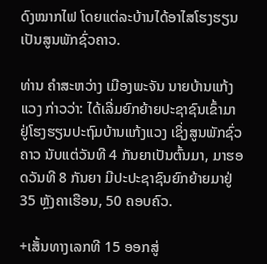ດົງໝາກໄຟ ໂດຍແຕ່ລະບ້ານໄດ້ອາໄສໂຮງຮຽນເປັນສູນພັກຊົ່ວຄາວ.

ທ່ານ ຄຳສະຫວ່າງ ເມືອງພະຈັນ ນາຍບ້ານແກ້ງແວງ ກ່າວວ່າ: ໄດ້ເລີ່ມຍົກຍ້າຍປະຊາຊົນເຂົ້າມາຢູ່ໂຮງຮຽນປະຖົມບ້ານແກ້ງແວງ ເຊິ່ງສູນພັກຊົ່ວຄາວ ນັບແຕ່ວັນທີ 4 ກັນຍາເປັນຕົ້ນມາ, ມາຮອດວັນທີ 8 ກັນຍາ ມີປະປະຊາຊົນຍົກຍ້າຍມາຢູ່ 35 ຫຼັງຄາເຮືອນ, 50 ຄອບຄົວ.

+ເສັ້ນທາງເລກທີ 15 ອອກສູ່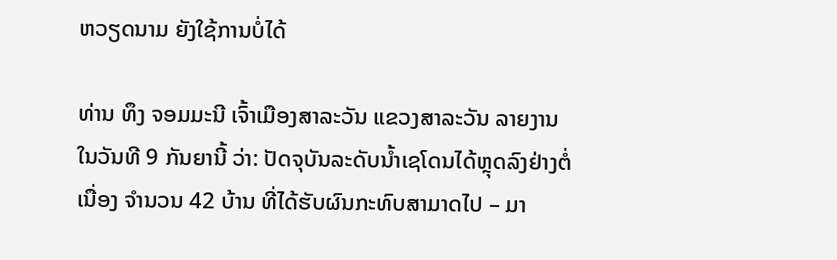ຫວຽດນາມ ຍັງໃຊ້ການບໍ່ໄດ້

ທ່ານ ທຶງ ຈອມມະນີ ເຈົ້າເມືອງສາລະວັນ ແຂວງສາລະວັນ ລາຍງານໃນວັນທີ 9 ກັນຍານີ້ ວ່າ: ປັດຈຸບັນລະດັບນ້ຳເຊໂດນໄດ້ຫຼຸດລົງຢ່າງຕໍ່ເນື່ອງ ຈຳນວນ 42 ບ້ານ ທີ່ໄດ້ຮັບຜົນກະທົບສາມາດໄປ – ມາ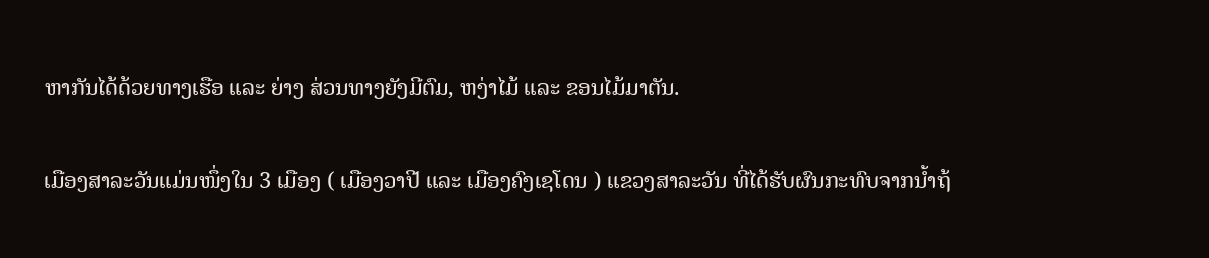ຫາກັນໄດ້ດ້ວຍທາງເຮືອ ແລະ ຍ່າງ ສ່ວນທາງຍັງມີຕົມ, ຫງ່າໄມ້ ແລະ ຂອນໄມ້ມາຕັນ.

ເມືອງສາລະວັນແມ່ນໜຶ່ງໃນ 3 ເມືອງ ( ເມືອງວາປີ ແລະ ເມືອງຄົງເຊໂດນ ) ແຂວງສາລະວັນ ທີ່ໄດ້ຮັບຜົນກະທົບຈາກນ້ຳຖ້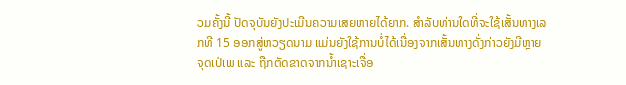ວມຄັ້ງນີ້ ປັດຈຸບັນຍັງປະເມີນຄວາມເສຍຫາຍໄດ້ຍາກ. ສຳລັບທ່ານໃດທີ່ຈະໃຊ້ເສັ້ນທາງເລກທີ 15 ອອກສູ່ຫວຽດນາມ ແມ່ນຍັງໃຊ້ການບໍ່ໄດ້ເນື່ອງຈາກເສັ້ນທາງດັ່ງກ່າວຍັງມີຫຼາຍຈຸດເປ່ເພ ແລະ ຖືກຕັດຂາດຈາກນ້ຳເຊາະເຈື່ອ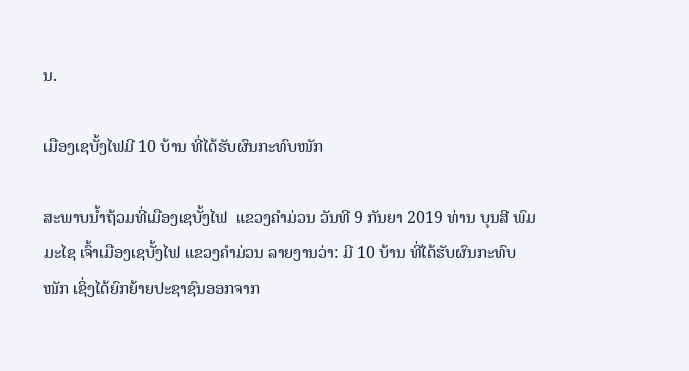ນ.

ເມືອງເຊບັ້ງໄຟມີ 10 ບ້ານ ທີ່ໄດ້ຮັບຜົນກະທົບໜັກ

ສະພາບນ້ຳຖ້ວມທີ່ເມືອງເຊບັ້ງໄຟ  ແຂວງຄຳມ່ວນ ວັນທີ 9 ກັນຍາ 2019 ທ່ານ ບຸນສີ ພົມມະໄຊ ເຈົ້າເມືອງເຊບັ້ງໄຟ ແຂວງຄຳມ່ວນ ລາຍງານວ່າ: ມີ 10 ບ້ານ ທີ່ໄດ້ຮັບຜົນກະທົບໜັກ ເຊິ່ງໄດ້ຍົກຍ້າຍປະຊາຊົນອອກຈາກ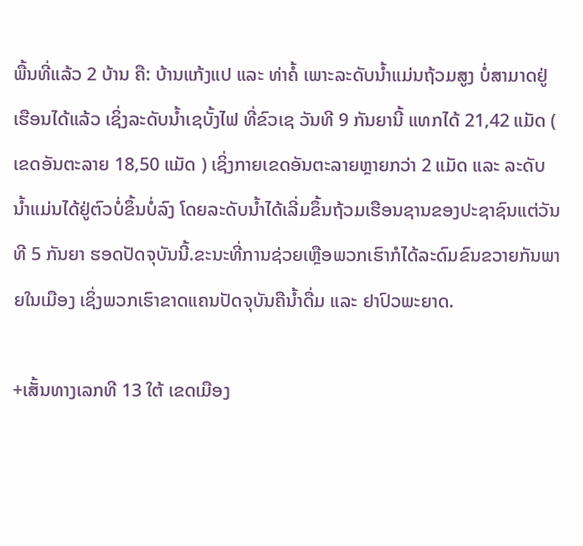ພື້ນທີ່ແລ້ວ 2 ບ້ານ ຄື: ບ້ານແກ້ງແປ ແລະ ທ່າຄໍ້ ເພາະລະດັບນ້ຳແມ່ນຖ້ວມສູງ ບໍ່ສາມາດຢູ່ເຮືອນໄດ້ແລ້ວ ເຊິ່ງລະດັບນ້ຳເຊບັ້ງໄຟ ທີ່ຂົວເຊ ວັນທີ 9 ກັນຍານີ້ ແທກໄດ້ 21,42 ແມັດ ( ເຂດອັນຕະລາຍ 18,50 ແມັດ ) ເຊິ່ງກາຍເຂດອັນຕະລາຍຫຼາຍກວ່າ 2 ແມັດ ແລະ ລະດັບນ້ຳແມ່ນໄດ້ຢູ່ຕົວບໍ່ຂຶ້ນບໍ່ລົງ ໂດຍລະດັບນ້ຳໄດ້ເລີ່ມຂຶ້ນຖ້ວມເຮືອນຊານຂອງປະຊາຊົນແຕ່ວັນທີ 5 ກັນຍາ ຮອດປັດຈຸບັນນີ້.ຂະນະທີ່ການຊ່ວຍເຫຼືອພວກເຮົາກໍໄດ້ລະດົມຂົນຂວາຍກັນພາຍໃນເມືອງ ເຊິ່ງພວກເຮົາຂາດແຄນປັດຈຸບັນຄືນ້ຳດື່ມ ແລະ ຢາປົວພະຍາດ.

+ເສັ້ນທາງເລກທີ 13 ໃຕ້ ເຂດເມືອງ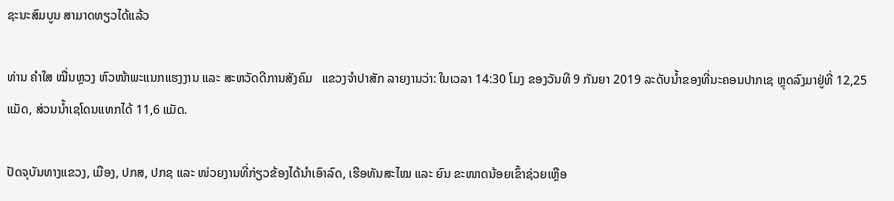ຊະນະສົມບູນ ສາມາດທຽວໄດ້ແລ້ວ

ທ່ານ ຄຳໃສ ໝື່ນຫຼວງ ຫົວໜ້າພະແນກແຮງງານ ແລະ ສະຫວັດດີການສັງຄົມ   ແຂວງຈຳປາສັກ ລາຍງານວ່າ: ໃນເວລາ 14:30 ໂມງ ຂອງວັນທີ 9 ກັນຍາ 2019 ລະດັບນ້ຳຂອງທີ່ນະຄອນປາກເຊ ຫຼຸດລົງມາຢູ່ທີ່ 12,25 ແມັດ, ສ່ວນນ້ຳເຊໂດນແທກໄດ້ 11,6 ແມັດ.

ປັດຈຸບັນທາງແຂວງ, ເມືອງ, ປກສ, ປກຊ ແລະ ໜ່ວຍງານທີ່ກ່ຽວຂ້ອງໄດ້ນຳເອົາລົດ, ເຮືອທັນສະໄໝ ແລະ ຍົນ ຂະໜາດນ້ອຍເຂົ້າຊ່ວຍເຫຼືອ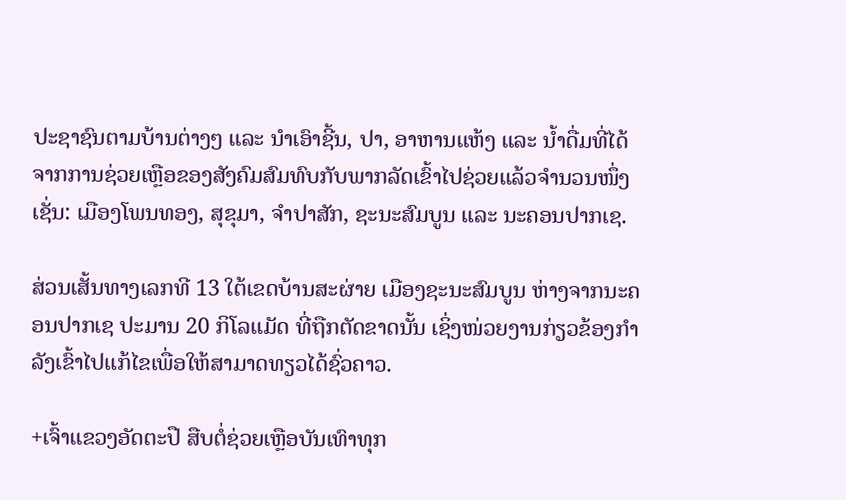ປະຊາຊົນຕາມບ້ານຕ່າງໆ ແລະ ນຳເອົາຊີ້ນ, ປາ, ອາຫານແຫ້ງ ແລະ ນ້ຳດື່ມທີ່ໄດ້ຈາກການຊ່ວຍເຫຼືອຂອງສັງຄົມສົມທົບກັບພາກລັດເຂົ້າໄປຊ່ວຍແລ້ວຈຳນວນໜຶ່ງ ເຊັ່ນ: ເມືອງໂພນທອງ, ສຸຂຸມາ, ຈຳປາສັກ, ຊະນະສົມບູນ ແລະ ນະຄອນປາກເຊ.

ສ່ວນເສັ້ນທາງເລກທີ 13 ໃຕ້ເຂດບ້ານສະຜ່າຍ ເມືອງຊະນະສົມບູນ ຫ່າງຈາກນະຄອນປາກເຊ ປະມານ 20 ກິໂລແມັດ ທີ່ຖືກຕັດຂາດນັ້ນ ເຊິ່ງໜ່ວຍງານກ່ຽວຂ້ອງກໍາລັງເຂົ້າໄປແກ້ໄຂເພື່ອໃຫ້ສາມາດທຽວໄດ້ຊົ່ວຄາວ.

+ເຈົ້າແຂວງອັດຕະປື ສືບຕໍ່ຊ່ວຍເຫຼືອບັນເທົາທຸກ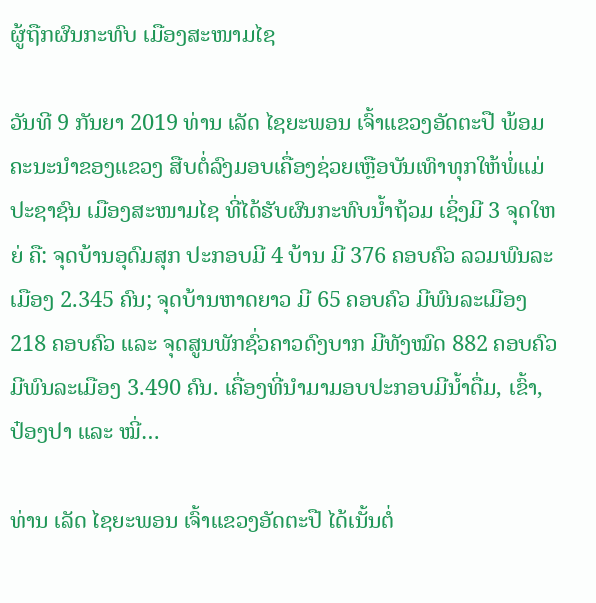ຜູ້ຖືກຜົນກະທົບ ເມືອງສະໜາມໄຊ

ວັນທີ 9 ກັນຍາ 2019 ທ່ານ ເລັດ ໄຊຍະພອນ ເຈົ້າແຂວງອັດຕະປື ພ້ອມຄະນະນໍາຂອງແຂວງ ສືບຕໍ່ລົງມອບເຄື່ອງຊ່ວຍເຫຼືອບັນເທົາທຸກໃຫ້ພໍ່ແມ່ປະຊາຊົນ ເມືອງສະໜາມໄຊ ທີ່ໄດ້ຮັບຜົນກະທົບນໍ້າຖ້ວມ ເຊິ່ງມີ 3 ຈຸດໃຫຍ່ ຄື: ຈຸດບ້ານອຸດົມສຸກ ປະກອບມີ 4 ບ້ານ ມີ 376 ຄອບຄົວ ລວມພົນລະເມືອງ 2.345 ຄົນ; ຈຸດບ້ານຫາດຍາວ ມີ 65 ຄອບຄົວ ມີພົນລະເມືອງ  218 ຄອບຄົວ ແລະ ຈຸດສູນພັກຊົ່ວຄາວດົງບາກ ມີທັງໝົດ 882 ຄອບຄົວ ມີພົນລະເມືອງ 3.490 ຄົນ. ເຄື່ອງທີ່ນໍາມາມອບປະກອບມີນໍ້າດື່ມ, ເຂົ້າ, ປ໋ອງປາ ແລະ ໝີ່…

ທ່ານ ເລັດ ໄຊຍະພອນ ເຈົ້າແຂວງອັດຕະປື ໄດ້ເນັ້ນຕໍ່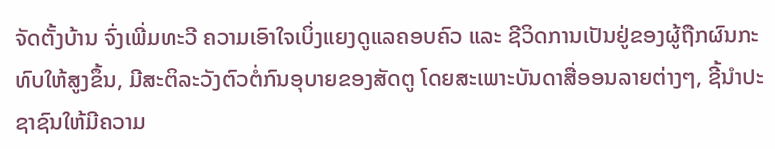ຈັດຕັ້ງບ້ານ ຈົ່ງເພີ່ມທະວີ ຄວາມເອົາໃຈເບິ່ງແຍງດູແລຄອບຄົວ ແລະ ຊີວິດການເປັນຢູ່ຂອງຜູ້ຖືກຜົນກະທົບໃຫ້ສູງຂຶ້ນ, ມີສະຕິລະວັງຕົວຕໍ່ກົນອຸບາຍຂອງສັດຕູ ໂດຍສະເພາະບັນດາສື່ອອນລາຍຕ່າງໆ, ຊີ້ນຳປະຊາຊົນໃຫ້ມີຄວາມ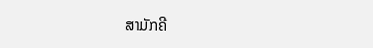ສາມັກຄີ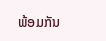ພ້ອມກັນ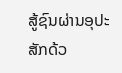ສູ້ຊົນຜ່ານອຸປະສັກດ້ວ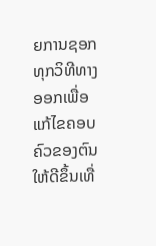ຍການຊອກທຸກວິທີທາງອອກເພື່ອແກ້ໄຂຄອບຄົວຂອງຕົນໃຫ້ດີຂຶ້ນເທື່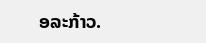ອລະກ້າວ.